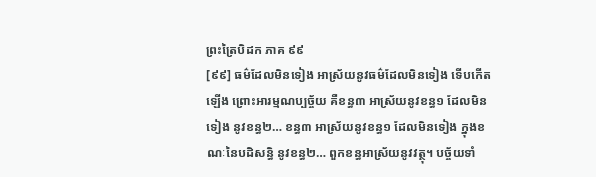ព្រះត្រៃបិដក ភាគ ៩៩
[៩៩] ធម៌ដែលមិនទៀង អាស្រ័យនូវធម៌ដែលមិនទៀង ទើបកើតឡើង ព្រោះអារម្មណប្បច្ច័យ គឺខន្ធ៣ អាស្រ័យនូវខន្ធ១ ដែលមិនទៀង នូវខន្ធ២… ខន្ធ៣ អាស្រ័យនូវខន្ធ១ ដែលមិនទៀង ក្នុងខណៈនៃបដិសន្ធិ នូវខន្ធ២… ពួកខន្ធអាស្រ័យនូវវត្ថុ។ បច្ច័យទាំ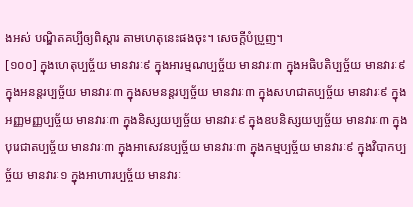ងអស់ បណ្ឌិតគប្បីឲ្យពិស្ដារ តាមហេតុនេះផងចុះ។ សេចក្ដីបំប្រួញ។
[១០០] ក្នុងហេតុប្បច្ច័យ មានវារៈ៩ ក្នុងអារម្មណប្បច្ច័យ មានវារៈ៣ ក្នុងអធិបតិប្បច្ច័យ មានវារៈ៩ ក្នុងអនន្តរប្បច្ច័យ មានវារៈ៣ ក្នុងសមនន្តរប្បច្ច័យ មានវារៈ៣ ក្នុងសហជាតប្បច្ច័យ មានវារៈ៩ ក្នុងអញ្ញមញ្ញប្បច្ច័យ មានវារៈ៣ ក្នុងនិស្សយប្បច្ច័យ មានវារៈ៩ ក្នុងឧបនិស្សយប្បច្ច័យ មានវារៈ៣ ក្នុងបុរេជាតប្បច្ច័យ មានវារៈ៣ ក្នុងអាសេវនប្បច្ច័យ មានវារៈ៣ ក្នុងកម្មប្បច្ច័យ មានវារៈ៩ ក្នុងវិបាកប្បច្ច័យ មានវារៈ១ ក្នុងអាហារប្បច្ច័យ មានវារៈ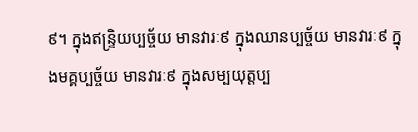៩។ ក្នុងឥន្ទ្រិយប្បច្ច័យ មានវារៈ៩ ក្នុងឈានប្បច្ច័យ មានវារៈ៩ ក្នុងមគ្គប្បច្ច័យ មានវារៈ៩ ក្នុងសម្បយុត្តប្ប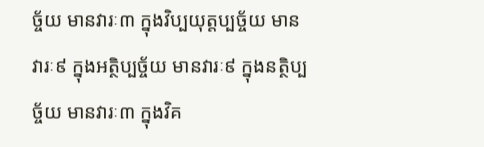ច្ច័យ មានវារៈ៣ ក្នុងវិប្បយុត្តប្បច្ច័យ មានវារៈ៩ ក្នុងអត្ថិប្បច្ច័យ មានវារៈ៩ ក្នុងនត្ថិប្បច្ច័យ មានវារៈ៣ ក្នុងវិគ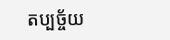តប្បច្ច័យ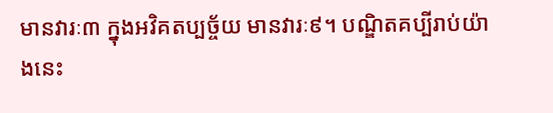មានវារៈ៣ ក្នុងអវិគតប្បច្ច័យ មានវារៈ៩។ បណ្ឌិតគប្បីរាប់យ៉ាងនេះ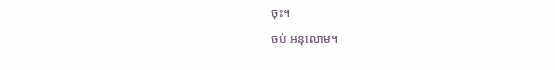ចុះ។
ចប់ អនុលោម។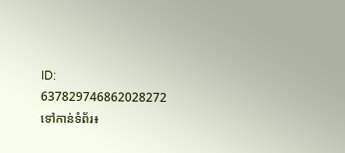ID: 637829746862028272
ទៅកាន់ទំព័រ៖